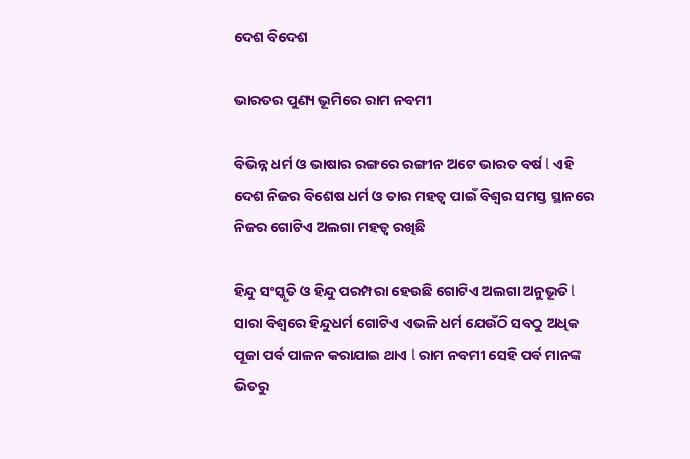ଦେଶ ବିଦେଶ

ଭାରତର ପୁଣ୍ୟ ଭୂମିରେ ରାମ ନବମୀ

ବିଭିନ୍ନ ଧର୍ମ ଓ ଭାଷାର ରଙ୍ଗରେ ରଙ୍ଗୀନ ଅଟେ ଭାରତ ବର୍ଷ l ଏହି ଦେଶ ନିଜର ବିଶେଷ ଧର୍ମ ଓ ତାର ମହତ୍ୱ ପାଇଁ ବିଶ୍ୱର ସମସ୍ତ ସ୍ଥାନରେ ନିଜର ଗୋଟିଏ ଅଲଗା ମହତ୍ୱ ରଖିଛି

ହିନ୍ଦୁ ସଂସ୍କୃତି ଓ ହିନ୍ଦୁ ପରମ୍ପରା ହେଉଛି ଗୋଟିଏ ଅଲଗା ଅନୁଭୂତି l ସାରା ବିଶ୍ୱରେ ହିନ୍ଦୁଧର୍ମ ଗୋଟିଏ ଏଭଳି ଧର୍ମ ଯେଉଁଠି ସବଠୁ ଅଧିକ ପୂଜା ପର୍ବ ପାଳନ କରାଯାଇ ଥାଏ l ରାମ ନବମୀ ସେହି ପର୍ବ ମାନଙ୍କ ଭିତରୁ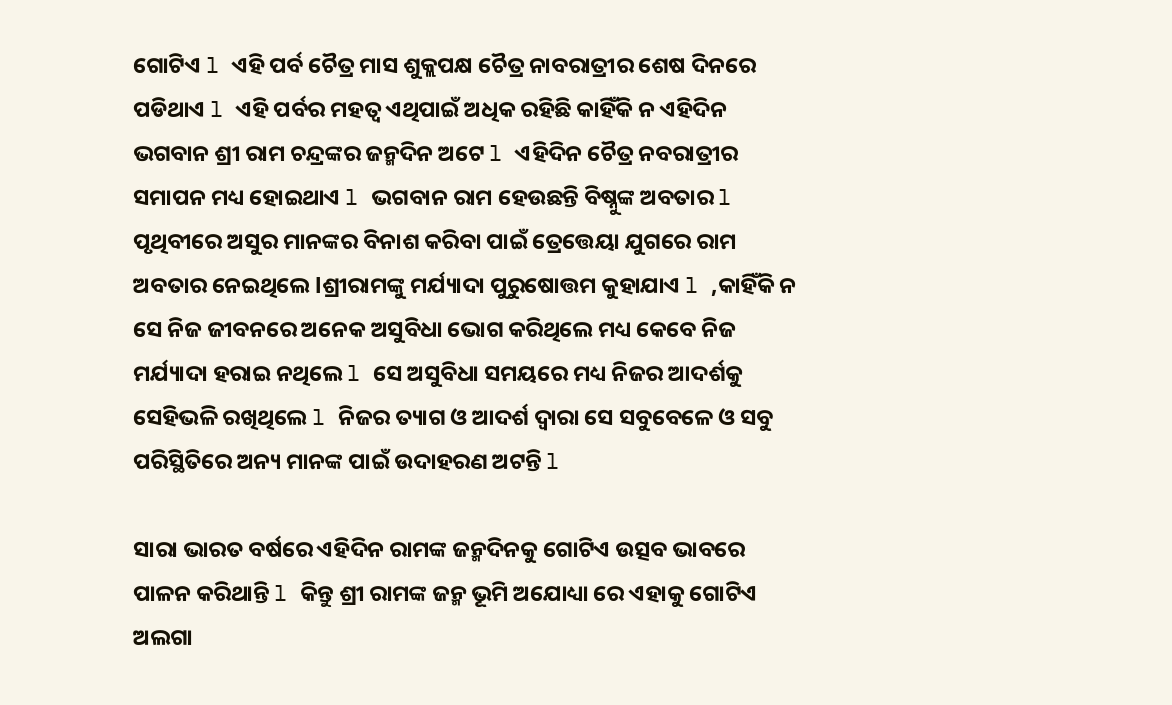ଗୋଟିଏ l ଏହି ପର୍ବ ଚୈତ୍ର ମାସ ଶୁକ୍ଲପକ୍ଷ ଚୈତ୍ର ନାବରାତ୍ରୀର ଶେଷ ଦିନରେ ପଡିଥାଏ l ଏହି ପର୍ବର ମହତ୍ୱ ଏଥିପାଇଁ ଅଧିକ ରହିଛି କାହିଁକି ନ ଏହିଦିନ ଭଗବାନ ଶ୍ରୀ ରାମ ଚନ୍ଦ୍ରଙ୍କର ଜନ୍ମଦିନ ଅଟେ l ଏହିଦିନ ଚୈତ୍ର ନବରାତ୍ରୀର ସମାପନ ମଧ୍ୟ ହୋଇଥାଏ l ଭଗବାନ ରାମ ହେଉଛନ୍ତି ବିଷ୍ନୁଙ୍କ ଅବତାର l ପୃଥିବୀରେ ଅସୁର ମାନଙ୍କର ବିନାଶ କରିବା ପାଇଁ ତ୍ରେତ୍ତେୟା ଯୁଗରେ ରାମ ଅବତାର ନେଇଥିଲେ lଶ୍ରୀରାମଙ୍କୁ ମର୍ଯ୍ୟାଦା ପୁରୁଷୋତ୍ତମ କୁହାଯାଏ l ,କାହିଁକି ନ ସେ ନିଜ ଜୀବନରେ ଅନେକ ଅସୁବିଧା ଭୋଗ କରିଥିଲେ ମଧ୍ୟ କେବେ ନିଜ ମର୍ଯ୍ୟାଦା ହରାଇ ନଥିଲେ l ସେ ଅସୁବିଧା ସମୟରେ ମଧ୍ୟ ନିଜର ଆଦର୍ଶକୁ ସେହିଭଳି ରଖିଥିଲେ l ନିଜର ତ୍ୟାଗ ଓ ଆଦର୍ଶ ଦ୍ୱାରା ସେ ସବୁବେଳେ ଓ ସବୁ ପରିସ୍ଥିତିରେ ଅନ୍ୟ ମାନଙ୍କ ପାଇଁ ଉଦାହରଣ ଅଟନ୍ତି l

ସାରା ଭାରତ ବର୍ଷରେ ଏହିଦିନ ରାମଙ୍କ ଜନ୍ମଦିନକୁ ଗୋଟିଏ ଉତ୍ସବ ଭାବରେ ପାଳନ କରିଥାନ୍ତି l କିନ୍ତୁ ଶ୍ରୀ ରାମଙ୍କ ଜନ୍ମ ଭୂମି ଅଯୋଧ୍ୟା ରେ ଏହାକୁ ଗୋଟିଏ ଅଲଗା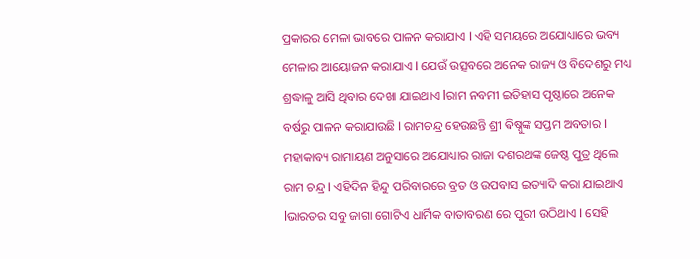ପ୍ରକାରର ମେଳା ଭାବରେ ପାଳନ କରାଯାଏ l ଏହି ସମୟରେ ଅଯୋଧ୍ୟାରେ ଭବ୍ୟ ମେଳାର ଆୟୋଜନ କରାଯାଏ l ଯେଉଁ ଉତ୍ସବରେ ଅନେକ ରାଜ୍ୟ ଓ ବିଦେଶରୁ ମଧ୍ୟ ଶ୍ରଦ୍ଧାଳୁ ଆସି ଥିବାର ଦେଖା ଯାଇଥାଏ lରାମ ନବମୀ ଇତିହାସ ପୃଷ୍ଠାରେ ଅନେକ ବର୍ଷରୁ ପାଳନ କରାଯାଉଛି l ରାମଚନ୍ଦ୍ର ହେଉଛନ୍ତି ଶ୍ରୀ ଵିଷ୍ନୁଙ୍କ ସପ୍ତମ ଅବତାର l ମହାକାବ୍ୟ ରାମାୟଣ ଅନୁସାରେ ଅଯୋଧ୍ୟାର ରାଜା ଦଶରଥଙ୍କ ଜେଷ୍ଠ ପୁତ୍ର ଥିଲେ ରାମ ଚନ୍ଦ୍ର l ଏହିଦିନ ହିନ୍ଦୁ ପରିବାରରେ ବ୍ରତ ଓ ଉପବାସ ଇତ୍ୟାଦି କରା ଯାଇଥାଏ lଭାରତର ସବୁ ଜାଗା ଗୋଟିଏ ଧାର୍ମିକ ବାତାବରଣ ରେ ପୁରୀ ଉଠିଥାଏ l ସେହି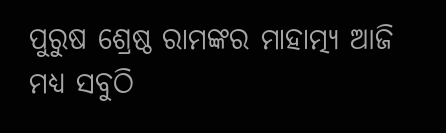ପୁରୁଷ ଶ୍ରେଷ୍ଠ ରାମଙ୍କର ମାହାତ୍ମ୍ୟ ଆଜି ମଧ୍ୟ ସବୁଠି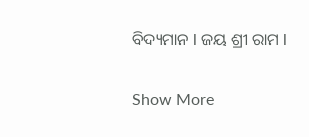ବିଦ୍ୟମାନ l ଜୟ ଶ୍ରୀ ରାମ l

Show More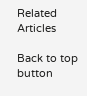Related Articles

Back to top button